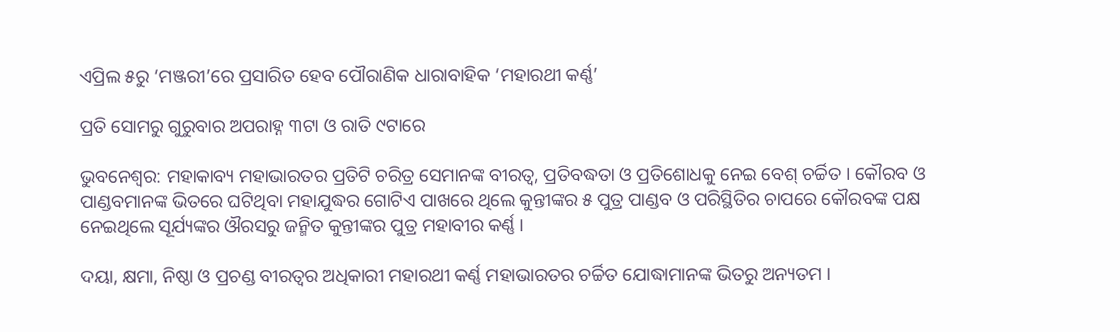ଏପ୍ରିଲ ୫ରୁ ‘ମଞ୍ଜରୀ’ରେ ପ୍ରସାରିତ ହେବ ପୌରାଣିକ ଧାରାବାହିକ ‘ମହାରଥୀ କର୍ଣ୍ଣ’

ପ୍ରତି ସୋମରୁ ଗୁରୁବାର ଅପରାହ୍ନ ୩ଟା ଓ ରାତି ୯ଟାରେ

ଭୁବନେଶ୍ବର: ମହାକାବ୍ୟ ମହାଭାରତର ପ୍ରତିଟି ଚରିତ୍ର ସେମାନଙ୍କ ବୀରତ୍ୱ, ପ୍ରତିବଦ୍ଧତା ଓ ପ୍ରତିଶୋଧକୁ ନେଇ ବେଶ୍ ଚର୍ଚ୍ଚିତ । କୌରବ ଓ ପାଣ୍ଡବମାନଙ୍କ ଭିତରେ ଘଟିଥିବା ମହାଯୁଦ୍ଧର ଗୋଟିଏ ପାଖରେ ଥିଲେ କୁନ୍ତୀଙ୍କର ୫ ପୁତ୍ର ପାଣ୍ଡବ ଓ ପରିସ୍ଥିତିର ଚାପରେ କୌରବଙ୍କ ପକ୍ଷ ନେଇଥିଲେ ସୂର୍ଯ୍ୟଙ୍କର ଔରସରୁ ଜନ୍ମିତ କୁନ୍ତୀଙ୍କର ପୁତ୍ର ମହାବୀର କର୍ଣ୍ଣ ।

ଦୟା, କ୍ଷମା, ନିଷ୍ଠା ଓ ପ୍ରଚଣ୍ଡ ବୀରତ୍ୱର ଅଧିକାରୀ ମହାରଥୀ କର୍ଣ୍ଣ ମହାଭାରତର ଚର୍ଚ୍ଚିତ ଯୋଦ୍ଧାମାନଙ୍କ ଭିତରୁ ଅନ୍ୟତମ ।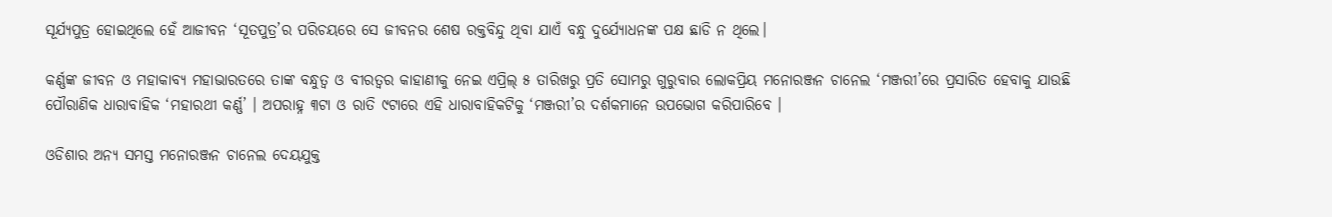ସୂର୍ଯ୍ୟପୁତ୍ର ହୋଇଥିଲେ ହେଁ ଆଜୀବନ ‘ସୂତପୁତ୍ର’ର ପରିଚୟରେ ସେ ଜୀବନର ଶେଷ ରକ୍ତବିନ୍ଦୁ ଥିବା ଯାଏଁ ବନ୍ଧୁ ଦୁର୍ଯ୍ୟୋଧନଙ୍କ ପକ୍ଷ ଛାଡି ନ ଥିଲେ।

କର୍ଣ୍ଣଙ୍କ ଜୀବନ ଓ ମହାକାବ୍ୟ ମହାଭାରତରେ ତାଙ୍କ ବନ୍ଧୁତ୍ୱ ଓ ବୀରତ୍ୱର କାହାଣୀକୁ ନେଇ ଏପ୍ରିଲ୍ ୫ ତାରିଖରୁ ପ୍ରତି ସୋମରୁ ଗୁରୁବାର ଲୋକପ୍ରିୟ ମନୋରଞ୍ଜନ ଚାନେଲ ‘ମଞ୍ଜରୀ’ରେ ପ୍ରସାରିତ ହେବାକୁ ଯାଉଛି ପୌରାଣିକ ଧାରାବାହିକ ‘ମହାରଥୀ କର୍ଣ୍ଣ’ । ଅପରାହ୍ନ ୩ଟା ଓ ରାତି ୯ଟାରେ ଏହି ଧାରାବାହିକଟିକୁ ‘ମଞ୍ଜରୀ’ର ଦର୍ଶକମାନେ ଉପଭୋଗ କରିପାରିବେ ।

ଓଡିଶାର ଅନ୍ୟ ସମସ୍ତ ମନୋରଞ୍ଜନ ଚାନେଲ ଦେୟଯୁକ୍ତ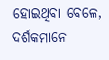ହୋଇଥିବା ବେଳେ, ଦର୍ଶକମାନେ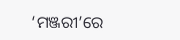‘ମଞ୍ଜରୀ’ରେ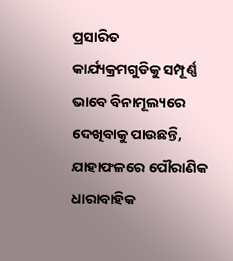ପ୍ରସାରିତ କାର୍ଯ୍ୟକ୍ରମଗୁଡିକୁ ସମ୍ପୂର୍ଣ୍ଣ ଭାବେ ବିନାମୂଲ୍ୟରେ ଦେଖିବାକୁ ପାଉଛନ୍ତି, ଯାହାଫଳରେ ପୌରାଣିକ ଧାରାବାହିକ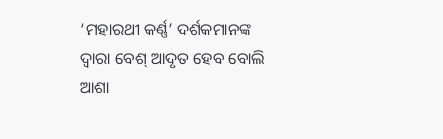‘ମହାରଥୀ କର୍ଣ୍ଣ’ ଦର୍ଶକମାନଙ୍କ ଦ୍ୱାରା ବେଶ୍ ଆଦୃତ ହେବ ବୋଲି ଆଶା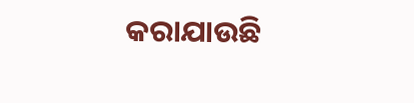କରାଯାଉଛି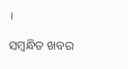।

ସମ୍ବନ୍ଧିତ ଖବର